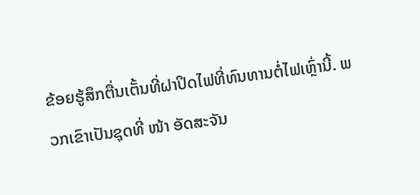ຂ້ອຍຮູ້ສຶກຕື່ນເຕັ້ນທີ່ຝາປິດໄຟທີ່ທົນທານຕໍ່ໄຟເຫຼົ່ານີ້. ພວກເຂົາເປັນຊຸດທີ່ ໜ້າ ອັດສະຈັນ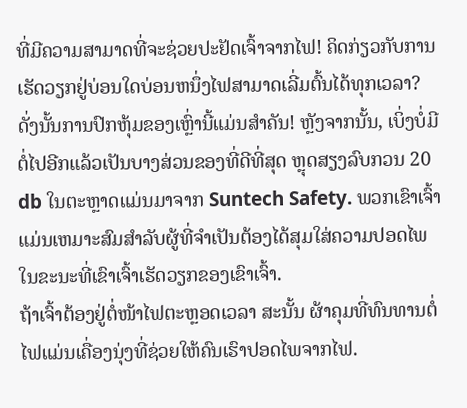ທີ່ມີຄວາມສາມາດທີ່ຈະຊ່ວຍປະຢັດເຈົ້າຈາກໄຟ! ຄິດກ່ຽວກັບການເຮັດວຽກຢູ່ບ່ອນໃດບ່ອນຫນຶ່ງໄຟສາມາດເລີ່ມຕົ້ນໄດ້ທຸກເວລາ? ດັ່ງນັ້ນການປົກຫຸ້ມຂອງເຫຼົ່ານີ້ແມ່ນສໍາຄັນ! ຫຼັງຈາກນັ້ນ, ເບິ່ງບໍ່ມີຕໍ່ໄປອີກແລ້ວເປັນບາງສ່ວນຂອງທີ່ດີທີ່ສຸດ ຫຼຸດສຽງລົບກວນ 20 db ໃນຕະຫຼາດແມ່ນມາຈາກ Suntech Safety. ພວກເຂົາເຈົ້າແມ່ນເຫມາະສົມສໍາລັບຜູ້ທີ່ຈໍາເປັນຕ້ອງໄດ້ສຸມໃສ່ຄວາມປອດໄພໃນຂະນະທີ່ເຂົາເຈົ້າເຮັດວຽກຂອງເຂົາເຈົ້າ.
ຖ້າເຈົ້າຕ້ອງຢູ່ຕໍ່ໜ້າໄຟຕະຫຼອດເວລາ ສະນັ້ນ ຜ້າຄຸມທີ່ທົນທານຕໍ່ໄຟແມ່ນເຄື່ອງນຸ່ງທີ່ຊ່ວຍໃຫ້ຄົນເຮົາປອດໄພຈາກໄຟ.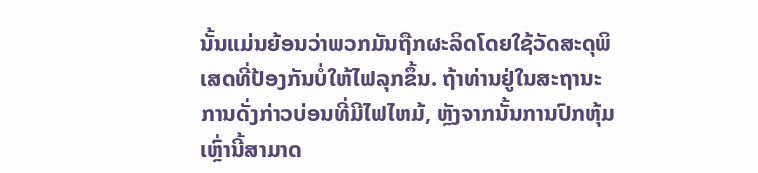ນັ້ນແມ່ນຍ້ອນວ່າພວກມັນຖືກຜະລິດໂດຍໃຊ້ວັດສະດຸພິເສດທີ່ປ້ອງກັນບໍ່ໃຫ້ໄຟລຸກຂຶ້ນ. ຖ້າທ່ານຢູ່ໃນສະຖານະການດັ່ງກ່າວບ່ອນທີ່ມີໄຟໄຫມ້, ຫຼັງຈາກນັ້ນການປົກຫຸ້ມເຫຼົ່ານີ້ສາມາດ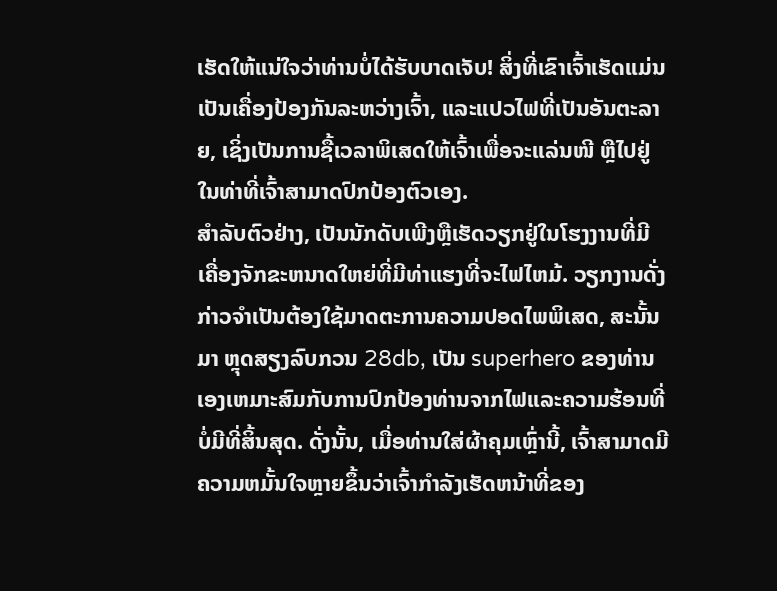ເຮັດໃຫ້ແນ່ໃຈວ່າທ່ານບໍ່ໄດ້ຮັບບາດເຈັບ! ສິ່ງທີ່ເຂົາເຈົ້າເຮັດແມ່ນເປັນເຄື່ອງປ້ອງກັນລະຫວ່າງເຈົ້າ, ແລະແປວໄຟທີ່ເປັນອັນຕະລາຍ, ເຊິ່ງເປັນການຊື້ເວລາພິເສດໃຫ້ເຈົ້າເພື່ອຈະແລ່ນໜີ ຫຼືໄປຢູ່ໃນທ່າທີ່ເຈົ້າສາມາດປົກປ້ອງຕົວເອງ.
ສໍາລັບຕົວຢ່າງ, ເປັນນັກດັບເພີງຫຼືເຮັດວຽກຢູ່ໃນໂຮງງານທີ່ມີເຄື່ອງຈັກຂະຫນາດໃຫຍ່ທີ່ມີທ່າແຮງທີ່ຈະໄຟໄຫມ້. ວຽກງານດັ່ງກ່າວຈໍາເປັນຕ້ອງໃຊ້ມາດຕະການຄວາມປອດໄພພິເສດ, ສະນັ້ນມາ ຫຼຸດສຽງລົບກວນ 28db, ເປັນ superhero ຂອງທ່ານເອງເຫມາະສົມກັບການປົກປ້ອງທ່ານຈາກໄຟແລະຄວາມຮ້ອນທີ່ບໍ່ມີທີ່ສິ້ນສຸດ. ດັ່ງນັ້ນ, ເມື່ອທ່ານໃສ່ຜ້າຄຸມເຫຼົ່ານີ້, ເຈົ້າສາມາດມີຄວາມຫມັ້ນໃຈຫຼາຍຂຶ້ນວ່າເຈົ້າກໍາລັງເຮັດຫນ້າທີ່ຂອງ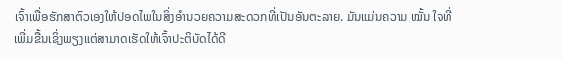ເຈົ້າເພື່ອຮັກສາຕົວເອງໃຫ້ປອດໄພໃນສິ່ງອໍານວຍຄວາມສະດວກທີ່ເປັນອັນຕະລາຍ. ມັນແມ່ນຄວາມ ໝັ້ນ ໃຈທີ່ເພີ່ມຂື້ນເຊິ່ງພຽງແຕ່ສາມາດເຮັດໃຫ້ເຈົ້າປະຕິບັດໄດ້ດີ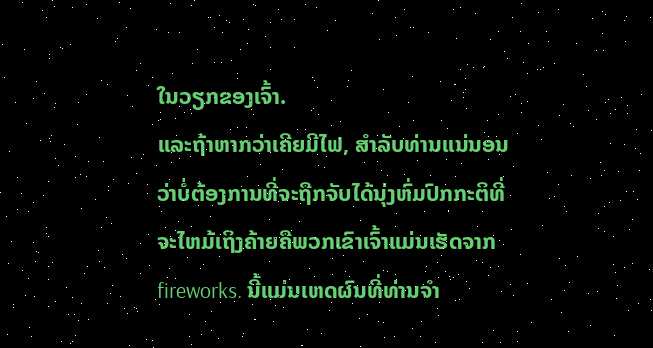ໃນວຽກຂອງເຈົ້າ.
ແລະຖ້າຫາກວ່າເຄີຍມີໄຟ, ສໍາລັບທ່ານແນ່ນອນວ່າບໍ່ຕ້ອງການທີ່ຈະຖືກຈັບໄດ້ນຸ່ງຫົ່ມປົກກະຕິທີ່ຈະໄຫມ້ເຖິງຄ້າຍຄືພວກເຂົາເຈົ້າແມ່ນເຮັດຈາກ fireworks. ນີ້ແມ່ນເຫດຜົນທີ່ທ່ານຈໍາ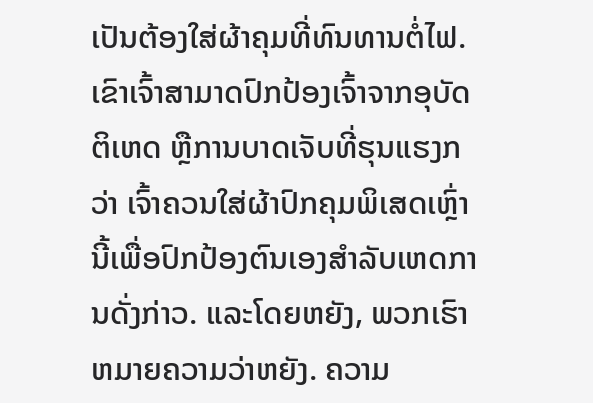ເປັນຕ້ອງໃສ່ຜ້າຄຸມທີ່ທົນທານຕໍ່ໄຟ. ເຂົາເຈົ້າສາມາດປົກປ້ອງເຈົ້າຈາກອຸບັດຕິເຫດ ຫຼືການບາດເຈັບທີ່ຮຸນແຮງກວ່າ ເຈົ້າຄວນໃສ່ຜ້າປົກຄຸມພິເສດເຫຼົ່ານີ້ເພື່ອປົກປ້ອງຕົນເອງສຳລັບເຫດການດັ່ງກ່າວ. ແລະໂດຍຫຍັງ, ພວກເຮົາຫມາຍຄວາມວ່າຫຍັງ. ຄວາມ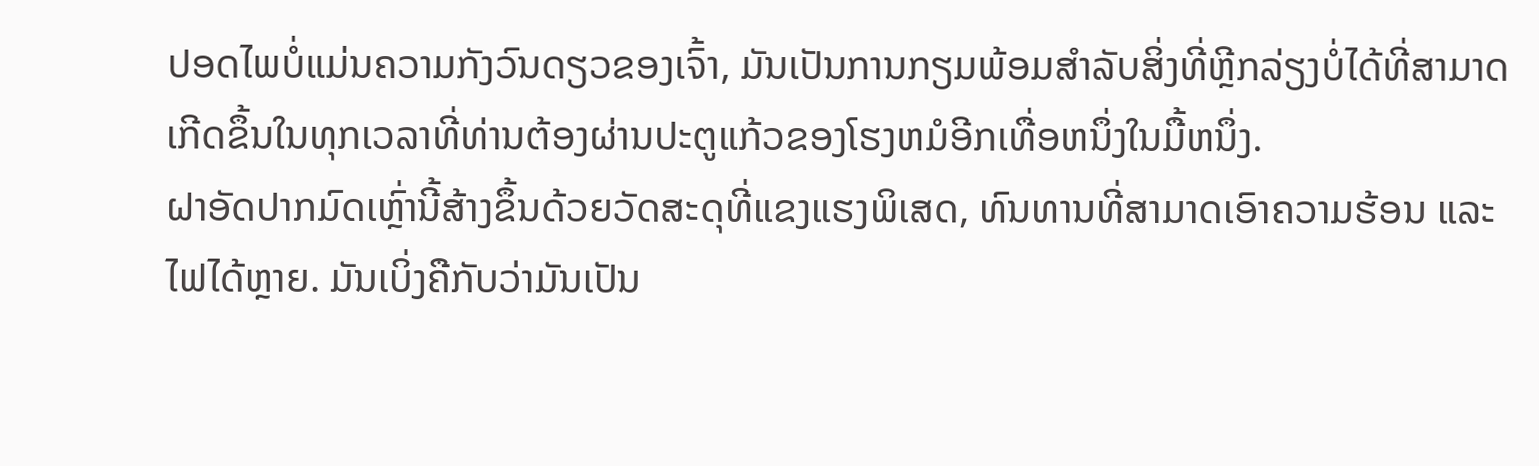ປອດໄພບໍ່ແມ່ນຄວາມກັງວົນດຽວຂອງເຈົ້າ, ມັນເປັນການກຽມພ້ອມສໍາລັບສິ່ງທີ່ຫຼີກລ່ຽງບໍ່ໄດ້ທີ່ສາມາດເກີດຂຶ້ນໃນທຸກເວລາທີ່ທ່ານຕ້ອງຜ່ານປະຕູແກ້ວຂອງໂຮງຫມໍອີກເທື່ອຫນຶ່ງໃນມື້ຫນຶ່ງ.
ຝາອັດປາກມົດເຫຼົ່ານີ້ສ້າງຂຶ້ນດ້ວຍວັດສະດຸທີ່ແຂງແຮງພິເສດ, ທົນທານທີ່ສາມາດເອົາຄວາມຮ້ອນ ແລະໄຟໄດ້ຫຼາຍ. ມັນເບິ່ງຄືກັບວ່າມັນເປັນ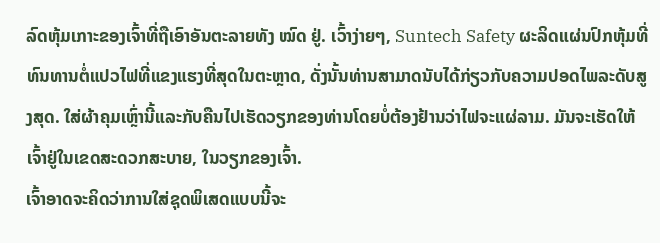ລົດຫຸ້ມເກາະຂອງເຈົ້າທີ່ຖືເອົາອັນຕະລາຍທັງ ໝົດ ຢູ່. ເວົ້າງ່າຍໆ, Suntech Safety ຜະລິດແຜ່ນປົກຫຸ້ມທີ່ທົນທານຕໍ່ແປວໄຟທີ່ແຂງແຮງທີ່ສຸດໃນຕະຫຼາດ, ດັ່ງນັ້ນທ່ານສາມາດນັບໄດ້ກ່ຽວກັບຄວາມປອດໄພລະດັບສູງສຸດ. ໃສ່ຜ້າຄຸມເຫຼົ່ານີ້ແລະກັບຄືນໄປເຮັດວຽກຂອງທ່ານໂດຍບໍ່ຕ້ອງຢ້ານວ່າໄຟຈະແຜ່ລາມ. ມັນຈະເຮັດໃຫ້ເຈົ້າຢູ່ໃນເຂດສະດວກສະບາຍ, ໃນວຽກຂອງເຈົ້າ.
ເຈົ້າອາດຈະຄິດວ່າການໃສ່ຊຸດພິເສດແບບນີ້ຈະ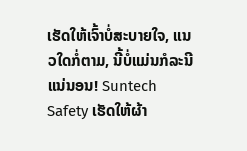ເຮັດໃຫ້ເຈົ້າບໍ່ສະບາຍໃຈ, ແນວໃດກໍ່ຕາມ, ນີ້ບໍ່ແມ່ນກໍລະນີແນ່ນອນ! Suntech Safety ເຮັດໃຫ້ຜ້າ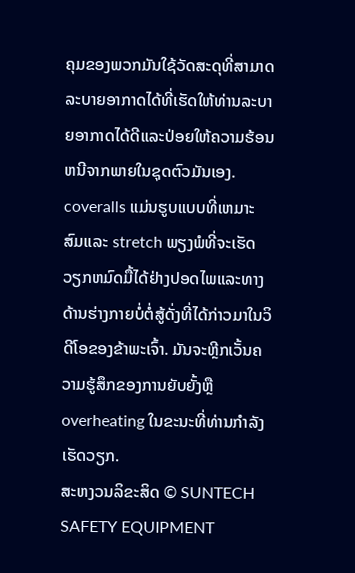ຄຸມຂອງພວກມັນໃຊ້ວັດສະດຸທີ່ສາມາດລະບາຍອາກາດໄດ້ທີ່ເຮັດໃຫ້ທ່ານລະບາຍອາກາດໄດ້ດີແລະປ່ອຍໃຫ້ຄວາມຮ້ອນຫນີຈາກພາຍໃນຊຸດຕົວມັນເອງ. coveralls ແມ່ນຮູບແບບທີ່ເຫມາະສົມແລະ stretch ພຽງພໍທີ່ຈະເຮັດວຽກຫມົດມື້ໄດ້ຢ່າງປອດໄພແລະທາງດ້ານຮ່າງກາຍບໍ່ຕໍ່ສູ້ດັ່ງທີ່ໄດ້ກ່າວມາໃນວິດີໂອຂອງຂ້າພະເຈົ້າ. ມັນຈະຫຼີກເວັ້ນຄວາມຮູ້ສຶກຂອງການຍັບຍັ້ງຫຼື overheating ໃນຂະນະທີ່ທ່ານກໍາລັງເຮັດວຽກ.
ສະຫງວນລິຂະສິດ © SUNTECH SAFETY EQUIPMENT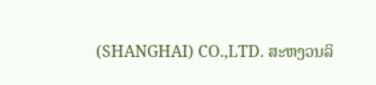(SHANGHAI) CO.,LTD. ສະຫງວນລິ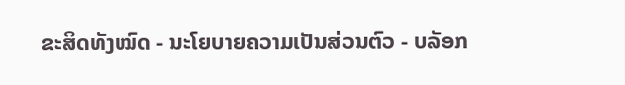ຂະສິດທັງໝົດ - ນະໂຍບາຍຄວາມເປັນສ່ວນຕົວ - ບລັອກ